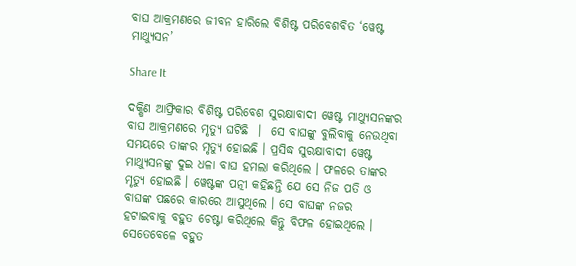ବାଘ ଆକ୍ରମଣରେ ଜୀବନ ହାରିଲେ ବିଶିଷ୍ଟ ପରିବେଶବିତ ‘ୱେଷ୍ଟ ମାଥ୍ୟୁସନ’

Share It

ଦକ୍ଷିଣ ଆଫ୍ରିକାର ବିଶିଷ୍ଟ ପରିବେଶ ସୁରକ୍ଷାବାଦୀ ୱେଷ୍ଟ ମାଥ୍ୟୁସନଙ୍କର ବାଘ ଆକ୍ରମଣରେ ମୃତ୍ୟୁ ଘଟିଛି  ।  ସେ ବାଘଙ୍କୁ ବୁଲିବାକୁ ନେଉଥିବା ସମୟରେ ତାଙ୍କର ମୃତ୍ୟୁ ହୋଇଛି । ପ୍ରସିଦ୍ଧ ସୁରକ୍ଷାବାଦୀ ୱେଷ୍ଟ ମାଥ୍ୟୁସନଙ୍କୁ ଦୁଇ ଧଳା ବାଘ ହମଲା କରିଥିଲେ । ଫଳରେ ତାଙ୍କର ମୃତ୍ୟୁ ହୋଇଛି । ୱେଷ୍ଟଙ୍କ ପତ୍ନୀ କହିଛନ୍ତି ଯେ ସେ ନିଜ ପତି ଓ ବାଘଙ୍କ ପଛରେ କାରରେ ଆସୁଥିଲେ । ସେ ବାଘଙ୍କ ନଜର ହଟାଇବାକୁ ବହୁତ ଚେଷ୍ଟା କରିଥିଲେ କିନ୍ତୁ ବିଫଳ ହୋଇଥିଲେ । ସେତେବେଳେ ବହୁତ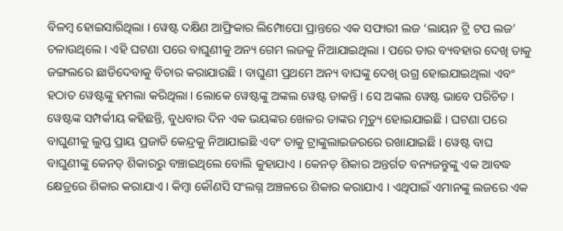ବିଳମ୍ବ ହୋଇସାରିଥିଲା । ୱେଷ୍ଟ ଦକ୍ଷିଣ ଆଫ୍ରିକାର ଲିମ୍ପୋପୋ ପ୍ରାନ୍ତରେ ଏକ ସଫାରୀ ଲଜ ‘ଲାୟନ ଟ୍ରି ଟପ ଲଜ’ ଚଳାଉଥିଲେ । ଏହି ଘଟଣା ପରେ ବାଘୁଣୀକୁ ଅନ୍ୟ ଗେମ ଲଜକୁ ନିଆଯାଇଥିଲା । ପରେ ତାର ବ୍ୟବହାର ଦେଖି ତାକୁ ଜଙ୍ଗଲରେ ଛାଡିଦେବାକୁ ବିଚାର କରାଯାଉଛି । ବାଘୁଣୀ ପ୍ରଥମେ ଅନ୍ୟ ବାଘଙ୍କୁ ଦେଖି ଉଗ୍ର ହୋଇଯାଇଥିଲା ଏବଂ ହଠାତ ୱେଷ୍ଟଙ୍କୁ ହମଲା କରିଥିଲା । ଲୋକେ ୱେଷ୍ଟଙ୍କୁ ଅଙ୍କଲ ୱେଷ୍ଟ ଡାକନ୍ତି । ସେ ଅଙ୍କଲ ୱେଷ୍ଟ ଭାବେ ପରିଚିତ । ୱେଷ୍ଟଙ୍କ ସମ୍ପର୍କୀୟ କହିଛନ୍ତି, ବୁଧବାର ଦିନ ଏକ ଭୟଙ୍କର ଖେଳର ତାଙ୍କର ମୃତ୍ୟୁ ହୋଇଯାଇଛି । ଘଟଣା ପରେ ବାଘୁଣୀକୁ ଲୁପ୍ତ ପ୍ରାୟ ପ୍ରଜାତି କେନ୍ଦ୍ରକୁ ନିଆଯାଇଛି ଏବଂ ତାକୁ ଟ୍ରାଙ୍କୁଲାଇଜରରେ ରଖାଯାଇଛି । ୱେଷ୍ଟ ବାଘ ବାଘୁଣୀଙ୍କୁ କେନଡ୍ ଶିକାରରୁ ବଞ୍ଚାଇଥିଲେ ବୋଲି କୁହାଯାଏ । କେନଡ୍ ଶିକାର ଅନ୍ତର୍ଗତ ବନ୍ୟଜନ୍ତୁଙ୍କୁ ଏକ ଆବଦ୍ଧ କ୍ଷେତ୍ରରେ ଶିକାର କରାଯାଏ । କିମ୍ବା କୌଣସି ସଂଲଗ୍ନ ଅଞ୍ଚଳରେ ଶିକାର କରାଯାଏ । ଏଥିପାଇଁ ଏମାନଙ୍କୁ ଲଜରେ ଏକ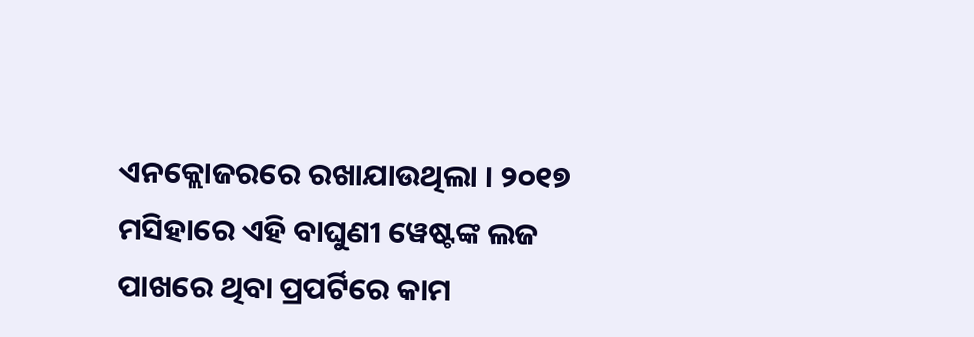ଏନକ୍ଲୋଜରରେ ରଖାଯାଉଥିଲା । ୨୦୧୭ ମସିହାରେ ଏହି ବାଘୁଣୀ ୱେଷ୍ଟଙ୍କ ଲଜ ପାଖରେ ଥିବା ପ୍ରପର୍ଟିରେ କାମ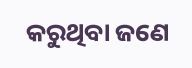କରୁଥିବା ଜଣେ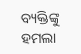ବ୍ୟକ୍ତିଙ୍କୁ ହମଲା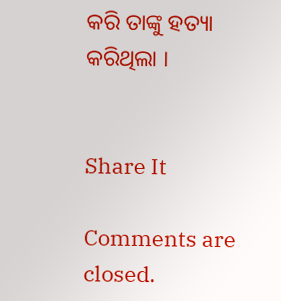କରି ତାଙ୍କୁ ହତ୍ୟା କରିଥିଲା ।


Share It

Comments are closed.